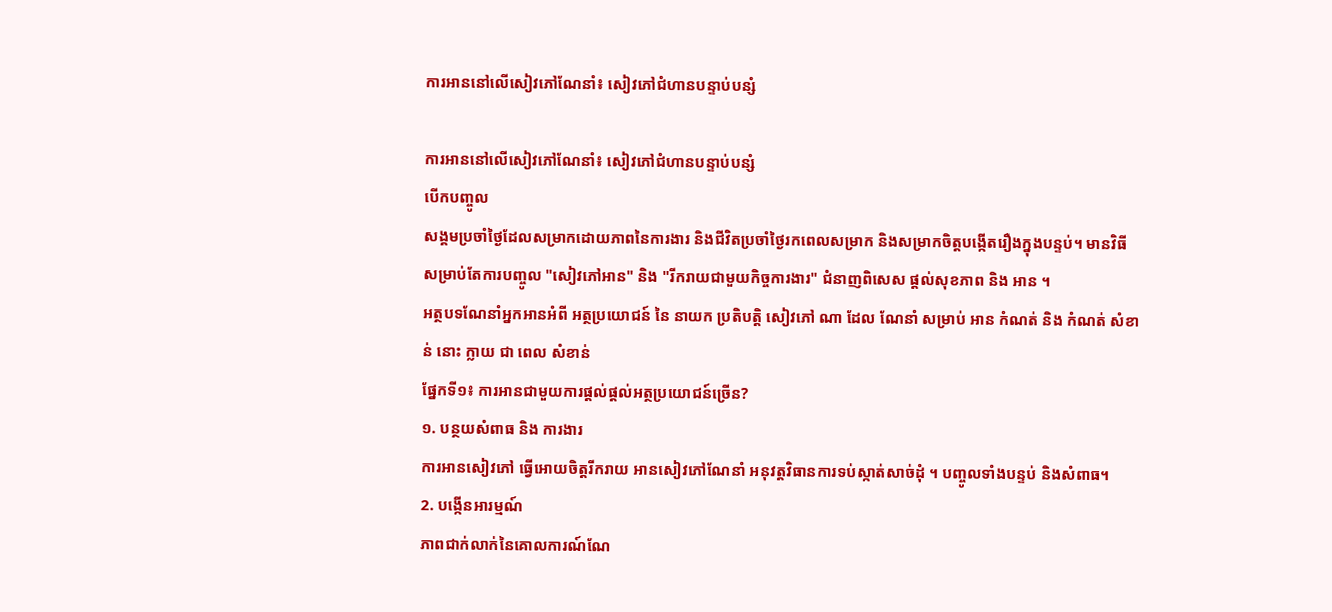ការអាននៅលើសៀវភៅណែនាំ៖ សៀវភៅជំហានបន្ទាប់បន្សំ

ការអាននៅលើសៀវភៅណែនាំ៖ សៀវភៅជំហានបន្ទាប់បន្សំ
បើកបញ្ចូល
សង្គមប្រចាំថ្ងៃដែលសម្រាកដោយភាពនៃការងារ និងជីវិតប្រចាំថ្ងៃរកពេលសម្រាក និងសម្រាកចិត្តបង្កើតរឿងក្នុងបន្ទប់។ មានវិធីសម្រាប់តែការបញ្ចូល "សៀវភៅអាន" និង "រីករាយជាមួយកិច្ចការងារ" ជំនាញពិសេស ផ្តល់សុខភាព និង អាន ។
អត្ថបទណែនាំអ្នកអានអំពី អត្ថប្រយោជន៍ នៃ នាយក ប្រតិបត្តិ សៀវភៅ ណា ដែល ណែនាំ សម្រាប់ អាន កំណត់ និង កំណត់ សំខាន់ នោះ ក្លាយ ជា ពេល សំខាន់
ផ្នែកទី១៖ ការអានជាមួយការផ្តល់ផ្តល់អត្ថប្រយោជន៍ច្រើន?
១. បន្ថយសំពាធ និង ការងារ
ការអានសៀវភៅ ធ្វើអោយចិត្តរីករាយ អានសៀវភៅណែនាំ អនុវត្តវិធានការទប់ស្កាត់សាច់ដុំ ។ បញ្ចូលទាំងបន្ទប់ និងសំពាធ។
2. បង្កើនអារម្មណ៍
ភាពជាក់លាក់នៃគោលការណ៍ណែ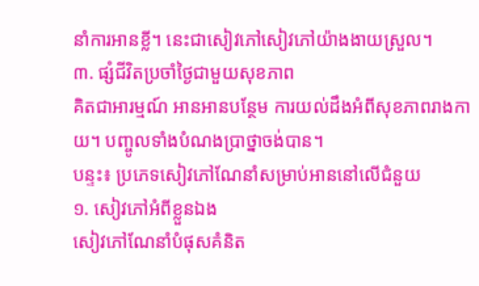នាំការអានខ្លី។ នេះជាសៀវភៅសៀវភៅយ៉ាងងាយស្រួល។
៣. ផ្សំជីវិតប្រចាំថ្ងៃជាមួយសុខភាព
គិតជាអារម្មណ៍ អានអានបន្ថែម ការយល់ដឹងអំពីសុខភាពរាងកាយ។ បញ្ចូលទាំងបំណងប្រាថ្នាចង់បាន។
បន្ទះ៖ ប្រភេទសៀវភៅណែនាំសម្រាប់អាននៅលើជំនួយ
១. សៀវភៅអំពីខ្លួនឯង
សៀវភៅណែនាំបំផុសគំនិត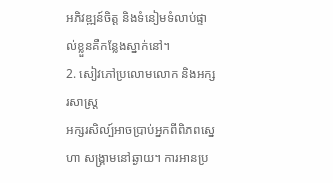អភិវឌ្ឍន៍ចិត្ត និងទំនៀមទំលាប់ផ្ទាល់ខ្លួនគឺកន្លែងស្នាក់នៅ។
2. សៀវភៅប្រលោមលោក និងអក្សរសាស្ត្រ
អក្សរសិល្ប៍អាចប្រាប់អ្នកពីពិភពស្នេហា សង្គ្រាមនៅឆ្ងាយ។ ការអានប្រ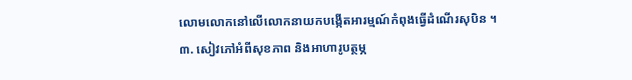លោមលោកនៅលើលោកនាយកបង្កើតអារម្មណ៍កំពុងធ្វើដំណើរសុបិន ។
៣. សៀវភៅអំពីសុខភាព និងអាហារូបត្ថម្ភ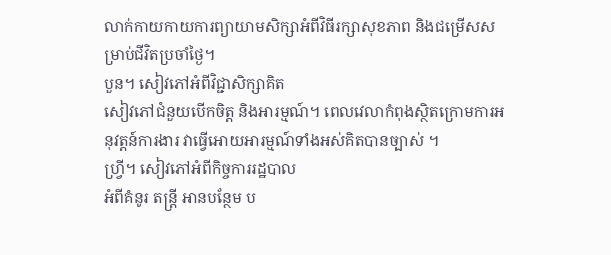លាក់កាយកាយការព្យាយាមសិក្សាអំពីវិធីរក្សាសុខភាព និងជម្រើសសម្រាប់ជីវិតប្រចាំថ្ងៃ។
បួន។ សៀវភៅអំពីវិជ្ជាសិក្សាគិត
សៀវភៅជំនួយបើកចិត្ត និងអារម្មណ៍។ ពេលវេលាកំពុងស្ថិតក្រោមការអនុវត្តន៍ការងារ វាធ្វើអោយអារម្មណ៍ទាំងអស់គិតបានច្បាស់ ។
ហ្វ្រី។ សៀវភៅអំពីកិច្ចការរដ្ឋបាល
អំពីគំនូរ តន្ត្រី អានបន្ថែម ប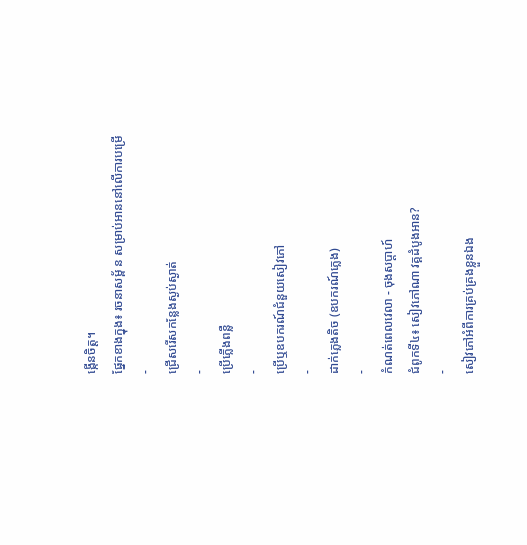ង្កើនចិត្ត។
ផ្នែកខាងក្នុង៖ រចនាសម្ព័ ន សម្រាប់អាននៅលើការបម្រើ
-
ជ្រើសរើសកន្លែងស្ងប់ស្ងាត់
-
ប្រើភ្លើងពន្លឺ
-
ប្រើឬឧបករណ៍ជំនួយសៀវភៅ
-
ដាក់ភ្លេងតិច (ឧបករណ៍ភ្លេង)
-
កំណត់ពេលវេលា - ចុងសប្តាហ៍
ជំពូកទី៤៖ សៀវភៅណា វគ្គដំបូងអាន?
-
សៀវភៅអំពីការគ្រប់គ្រងខ្លួនឯង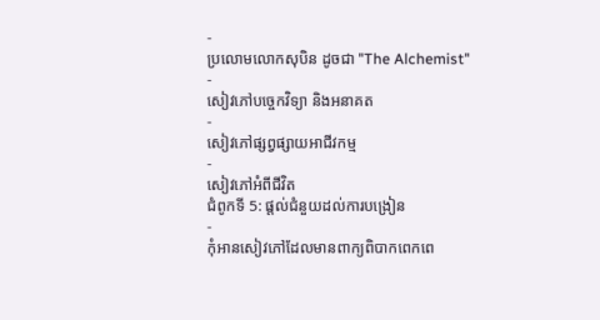-
ប្រលោមលោកសុបិន ដូចជា "The Alchemist"
-
សៀវភៅបច្ចេកវិទ្យា និងអនាគត
-
សៀវភៅផ្សព្វផ្សាយអាជីវកម្ម
-
សៀវភៅអំពីជីវិត
ជំពូកទី 5: ផ្តល់ជំនួយដល់ការបង្រៀន
-
កុំអានសៀវភៅដែលមានពាក្យពិបាកពេកពេ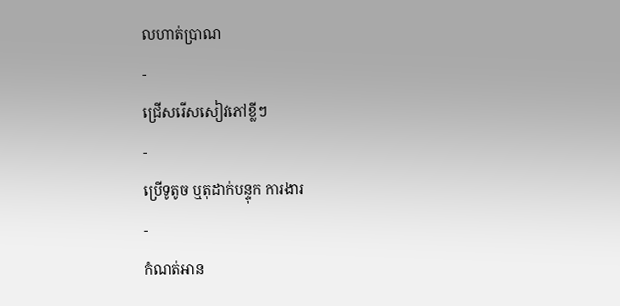លហាត់ប្រាណ
-
ជ្រើសរើសសៀវភៅខ្លីៗ
-
ប្រើទូតូច ឬតុដាក់បន្ទុក ការងារ
-
កំណត់អាន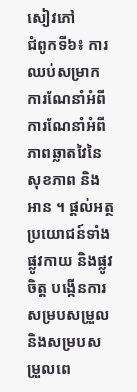សៀវភៅ
ជំពូកទី៦៖ ការឈប់សម្រាក
ការណែនាំអំពីការណែនាំអំពីភាពឆ្លាតវៃនៃសុខភាព និង អាន ។ ផ្តល់អត្ថប្រយោជន៍ទាំងផ្លូវកាយ និងផ្លូវចិត្ត បង្កើនការសម្របសម្រួល និងសម្របសម្រួលពេ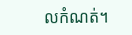លកំណត់។